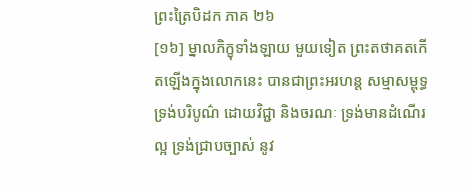ព្រះត្រៃបិដក ភាគ ២៦
[១៦] ម្នាលភិក្ខុទាំងឡាយ មួយទៀត ព្រះតថាគតកើតឡើងក្នុងលោកនេះ បានជាព្រះអរហន្ត សម្មាសម្ពុទ្ធ ទ្រង់បរិបូណ៌ ដោយវិជ្ជា និងចរណៈ ទ្រង់មានដំណើរល្អ ទ្រង់ជ្រាបច្បាស់ នូវ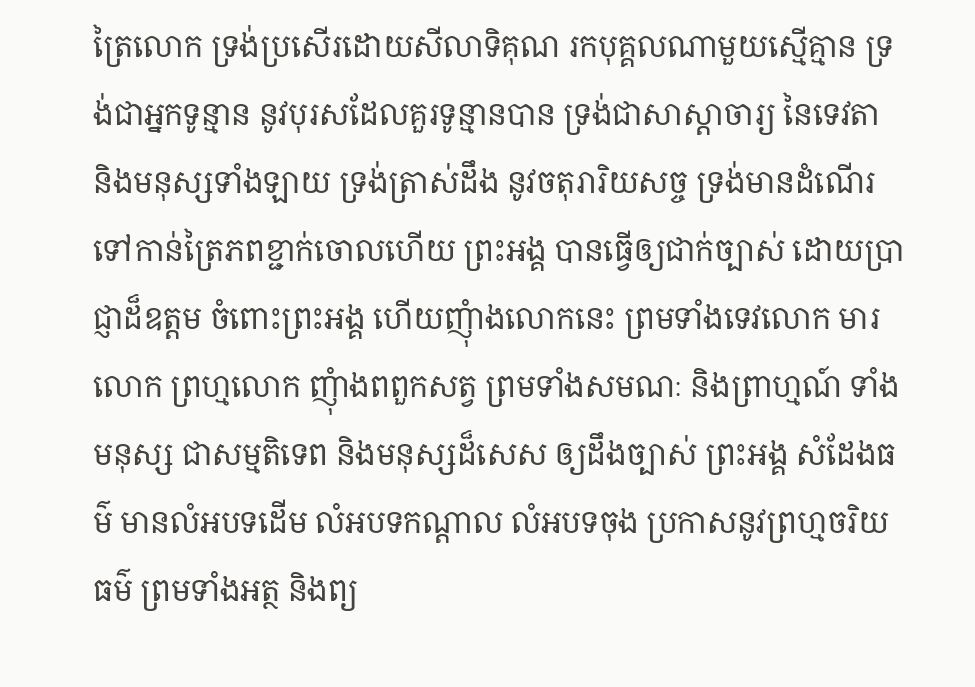ត្រៃលោក ទ្រង់ប្រសើរដោយសីលាទិគុណ រកបុគ្គលណាមួយស្មើគ្មាន ទ្រង់ជាអ្នកទូន្មាន នូវបុរសដែលគួរទូន្មានបាន ទ្រង់ជាសាស្តាចារ្យ នៃទេវតា និងមនុស្សទាំងឡាយ ទ្រង់ត្រាស់ដឹង នូវចតុរារិយសច្ច ទ្រង់មានដំណើរទៅកាន់ត្រៃភពខ្ជាក់ចោលហើយ ព្រះអង្គ បានធ្វើឲ្យជាក់ច្បាស់ ដោយប្រាជ្ញាដ៏ឧត្តម ចំពោះព្រះអង្គ ហើយញុំាងលោកនេះ ព្រមទាំងទេវលោក មារលោក ព្រហ្មលោក ញុំាងពពួកសត្វ ព្រមទាំងសមណៈ និងព្រាហ្មណ៍ ទាំងមនុស្ស ជាសម្មតិទេព និងមនុស្សដ៏សេស ឲ្យដឹងច្បាស់ ព្រះអង្គ សំដែងធម៌ មានលំអបទដើម លំអបទកណ្តាល លំអបទចុង ប្រកាសនូវព្រហ្មចរិយធម៌ ព្រមទាំងអត្ថ និងព្យ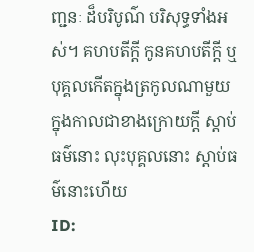ញ្ជនៈ ដ៏បរិបូណ៌ បរិសុទ្ធទាំងអស់។ គហបតីក្តី កូនគហបតីក្តី ឬបុគ្គលកើតក្នុងត្រកូលណាមួយ ក្នុងកាលជាខាងក្រោយក្តី ស្តាប់ធម៌នោះ លុះបុគ្គលនោះ ស្តាប់ធម៌នោះហើយ
ID: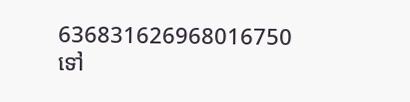636831626968016750
ទៅ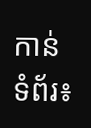កាន់ទំព័រ៖